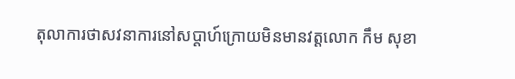តុលាការថាសវនាការនៅសប្ដាហ៍ក្រោយមិនមានវត្តលោក កឹម សុខា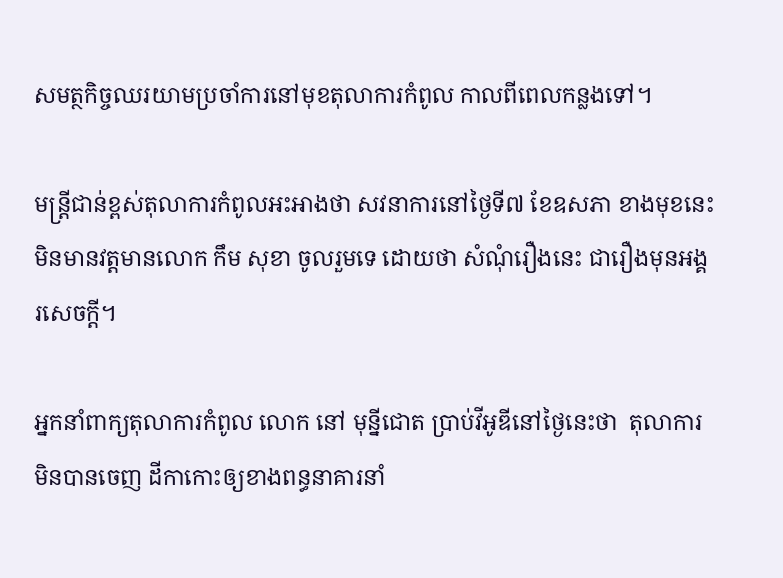សមត្ថកិច្ចឈរយាមប្រចាំការនៅមុខតុលាការកំពូល កាលពីពេលកន្លងទៅ។

មន្ត្រីជាន់ខ្ពស់តុលាការកំពូលអះអាងថា សវនាការនៅថ្ងៃទី៧ ខែឧសភា ខាងមុខនេះ មិនមានវត្តមានលោក កឹម សុខា ចូលរួមទេ ដោយថា សំណុំរឿងនេះ ជារឿងមុនអង្គរសេចក្ដី។

អ្នកនាំពាក្យតុលាការកំពូល លោក នៅ មុន្នីជោត ប្រាប់វីអូឌីនៅថ្ងៃនេះថា  តុលាការមិនបានចេញ ដីកាកោះឲ្យខាងពន្ធនាគារនាំ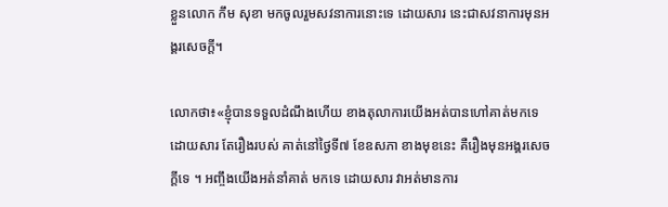ខ្លួនលោក កឹម សុខា មកចូលរួមសវនាការនោះទេ ដោយសារ នេះជាសវនាការមុនអង្គរសេចក្ដី។

លោកថា៖«ខ្ញុំបានទទួលដំណឹងហើយ ខាងតុលាការយើងអត់បានហៅគាត់មកទេ ដោយសារ តែរឿងរបស់ គាត់នៅថ្ងៃទី៧ ខែឧសភា ខាងមុខនេះ គឺរឿងមុនអង្គរសេចក្ដីទេ ។ អញ្ចឹងយើងអត់នាំគាត់ មកទេ ដោយសារ វាអត់មានការ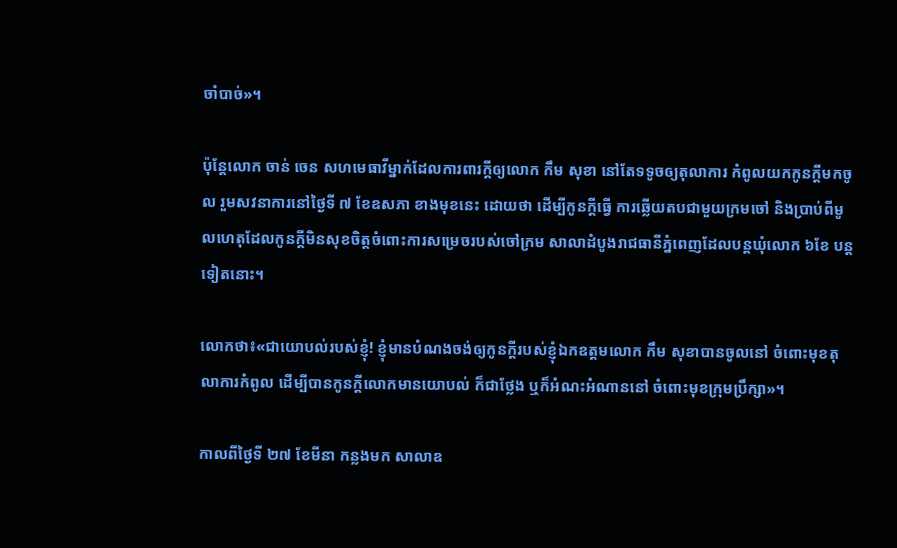ចាំបាច់»។

ប៉ុន្តែលោក ចាន់ ចេន សហមេធាវីម្នាក់ដែលការពារក្ដីឲ្យលោក កឹម សុខា នៅតែទទូចឲ្យតុលាការ កំពូលយកកូនក្ដីមកចូល រួមសវនាការនៅថ្ងៃទី ៧ ខែឧសភា ខាងមុខនេះ ដោយថា ដើម្បីកូនក្ដីធ្វើ ការឆ្លើយតបជាមួយក្រមចៅ និងប្រាប់ពីមូលហេតុដែលកូនក្ដីមិនសុខចិត្តចំពោះការសម្រេចរបស់ចៅក្រម សាលាដំបូងរាជធានីភ្នំពេញដែលបន្តឃុំលោក ៦ខែ បន្តទៀតនោះ។

លោកថា៖«ជាយោបល់របស់ខ្ញុំ! ខ្ញុំមានបំណងចង់ឲ្យកូនក្ដីរបស់ខ្ញុំឯកឧត្តមលោក កឹម សុខាបានចូលនៅ ចំពោះមុខតុលាការកំពូល ដើម្បីបានកូនក្ដីលោកមានយោបល់ ក៏ជាថ្លែង ឬក៏អំណះអំណាននៅ ចំពោះមុខក្រុមប្រឹក្សា»។

កាលពីថ្ងៃទី ២៧ ខែមីនា កន្លងមក សាលាឧ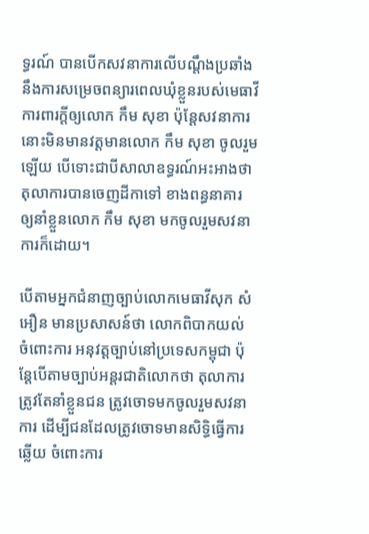ទ្ធរណ៍ បានបើកសវនាការលើបណ្តឹងប្រឆាំងនឹងការសម្រេចពន្យារពេលឃុំខ្លួនរបស់មេធាវីការពារក្ដីឲ្យលោក កឹម សុខា ប៉ុន្តែសវនាការនោះមិនមានវត្តមានលោក កឹម សុខា ចូលរួមឡើយ បើទោះជាបីសាលាឧទ្ធរណ៍អះអាងថា តុលាការបានចេញដីកាទៅ ខាងពន្ធនាគារ ឲ្យនាំខ្លួនលោក កឹម សុខា មកចូលរួមសវនាការក៏ដោយ។

បើតាមអ្នកជំនាញច្បាប់លោកមេធាវីសុក សំអឿន មានប្រសាសន៍ថា លោកពិបាកយល់ ចំពោះការ អនុវត្តច្បាប់នៅប្រទេសកម្ពុជា ប៉ុន្តែបើតាមច្បាប់អន្តរជាតិលោកថា តុលាការត្រូវតែនាំខ្លួនជន ត្រូវចោទមកចូលរួមសវនាការ ដើម្បីជនដែលត្រូវចោទមានសិទ្ធិធ្វើការឆ្លើយ ចំពោះការ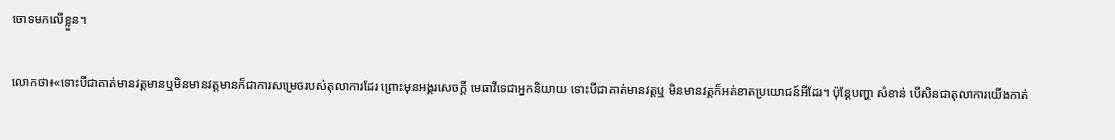ចោទមកលើខ្លួន។

លោកថា៖«ទោះបីជាគាត់មានវត្តមានឬមិនមានវត្តមានក៏ជាការសម្រេចរបស់តុលាការដែរ ព្រោះមុនអង្គរសេចក្ដី មេធាវីទេជាអ្នកនិយាយ ទោះបីជាគាត់មានវត្តឬ មិនមានវត្តក៏អត់ខាតប្រយោជន៍អីដែរ។ ប៉ុន្តែបញ្ហា សំខាន់ បើសិនជាតុលាការយើងកាត់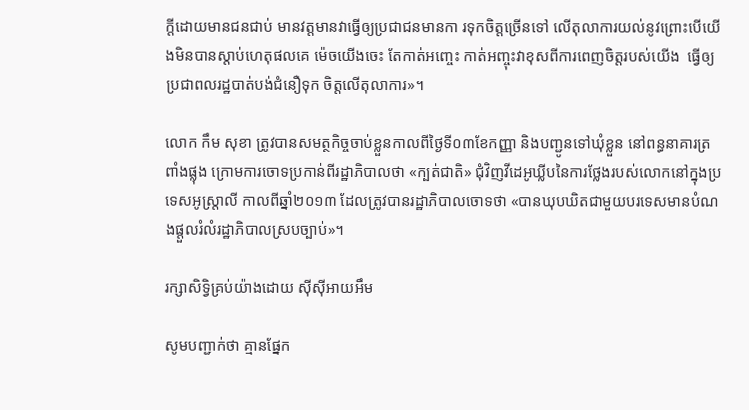ក្ដីដោយមានជនជាប់ មានវត្តមានវាធ្វើឲ្យប្រជាជនមានកា រទុកចិត្តច្រើនទៅ លើតុលាការយល់នូវព្រោះបើយើងមិនបានស្ដាប់ហេតុផលគេ ម៉េចយើងចេះ តែកាត់អញ្ចេះ កាត់អញ្ចុះវាខុសពីការពេញចិត្តរបស់យើង  ធ្វើឲ្យប្រជាពលរដ្ឋបាត់បង់ជំនឿទុក ចិត្តលើតុលាការ»។

លោក កឹម សុខា ត្រូវបានសមត្ថកិច្ចចាប់ខ្លួនកាលពីថ្ងៃទី០៣ខែកញ្ញា និងបញ្ជូនទៅឃុំខ្លួន នៅពន្ធនាគារត្រពាំងផ្លុង ក្រោមការចោទប្រកាន់ពីរដ្ឋាភិបាលថា «ក្បត់ជាតិ» ជុំវិញវីដេអូឃ្លីបនៃការថ្លែងរបស់លោកនៅក្នុងប្រទេសអូស្ត្រាលី កាលពីឆ្នាំ២០១៣ ដែលត្រូវបានរដ្ឋាភិបាលចោទថា «បានឃុបឃិតជាមួយបរទេសមានបំណងផ្ដួលរំលំរដ្ឋាភិបាលស្របច្បាប់»។

រក្សាសិទ្វិគ្រប់យ៉ាងដោយ ស៊ីស៊ីអាយអឹម

សូមបញ្ជាក់ថា គ្មានផ្នែក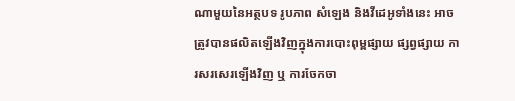ណាមួយនៃអត្ថបទ រូបភាព សំឡេង និងវីដេអូទាំងនេះ អាចត្រូវបានផលិតឡើងវិញក្នុងការបោះពុម្ពផ្សាយ ផ្សព្វផ្សាយ ការសរសេរឡើងវិញ ឬ ការចែកចា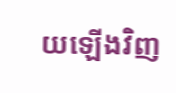យឡើងវិញ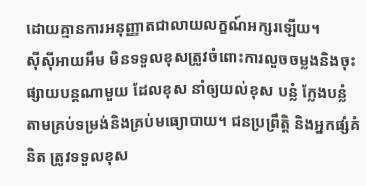ដោយគ្មានការអនុញ្ញាតជាលាយលក្ខណ៍អក្សរឡើយ។
ស៊ីស៊ីអាយអឹម មិនទទួលខុសត្រូវចំពោះការលួចចម្លងនិងចុះផ្សាយបន្តណាមួយ ដែលខុស នាំឲ្យយល់ខុស បន្លំ ក្លែងបន្លំ តាមគ្រប់ទម្រង់និងគ្រប់មធ្យោបាយ។ ជនប្រព្រឹត្តិ និងអ្នកផ្សំគំនិត ត្រូវទទួលខុស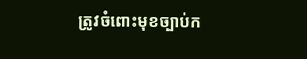ត្រូវចំពោះមុខច្បាប់ក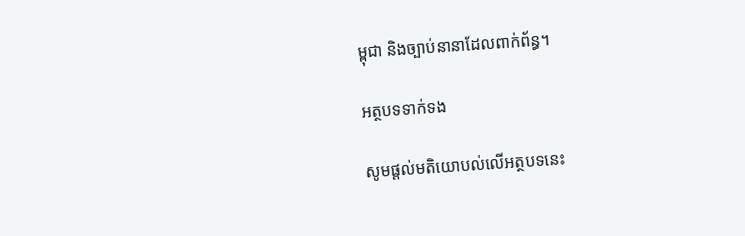ម្ពុជា និងច្បាប់នានាដែលពាក់ព័ន្ធ។

អត្ថបទទាក់ទង

សូមផ្ដល់មតិយោបល់លើអត្ថបទនេះ